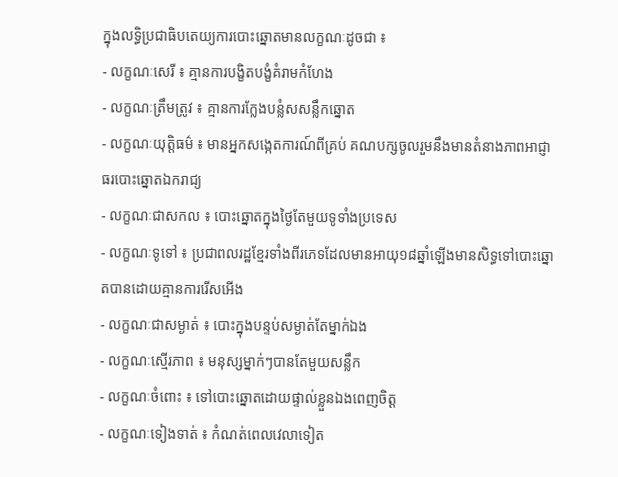ក្នុងលទ្ធិប្រជាធិបតេយ្យការបោះឆ្នោតមានលក្ខណៈដូចជា ៖
- លក្ខណៈសេរី ៖ គ្មានការបង្ខិតបង្ខំគំរាមកំហែង
- លក្ខណៈត្រឹមត្រូវ ៖ គ្មានការក្លែងបន្លំសសន្លឹកឆ្នោត
- លក្ខណៈយុត្តិធម៌ ៖ មានអ្នកសង្កេតការណ៍ពីគ្រប់ គណបក្សចូលរួមនឹងមានតំនាងភាពអាជ្ញាធរបោះឆ្នោតឯករាជ្យ
- លក្ខណៈជាសកល ៖ បោះឆ្នោតក្នុងថ្ងៃតែមួយទូទាំងប្រទេស
- លក្ខណៈទូទៅ ៖ ប្រជាពលរដ្ឋខ្មែរទាំងពីរភេទដែលមានអាយុ១៨ឆ្នាំឡើងមានសិទ្ធទៅបោះឆ្នោតបានដោយគ្មានការរើសអើង
- លក្ខណៈជាសម្ងាត់ ៖ បោះក្នុងបន្ទប់សម្ងាត់តែម្នាក់ឯង
- លក្ខណៈស្មើរភាព ៖ មនុស្សម្នាក់ៗបានតែមួយសន្លឹក
- លក្ខណៈចំពោះ ៖ ទៅបោះឆ្នោតដោយផ្ទាល់ខ្លួនឯងពេញចិត្ត
- លក្ខណៈទៀងទាត់ ៖ កំណត់ពេលវេលាទៀត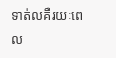ទាត់លគឺរយៈពេល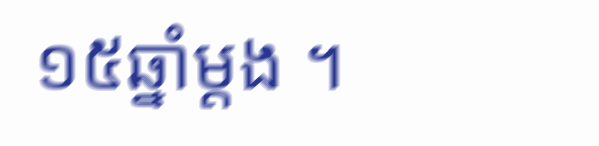១៥ឆ្នាំម្តង ។